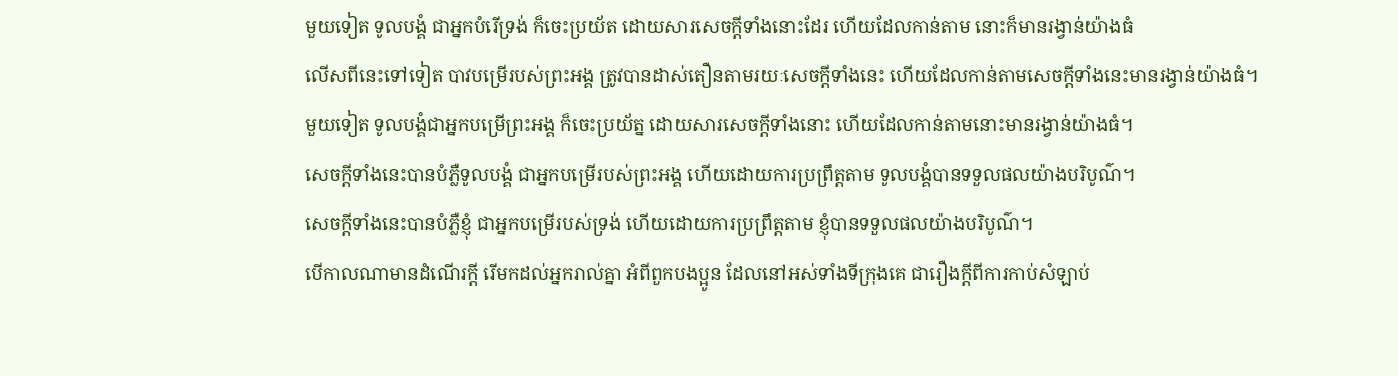មួយទៀត ទូលបង្គំ ជាអ្នកបំរើទ្រង់ ក៏ចេះប្រយ័ត ដោយសារសេចក្ដីទាំងនោះដែរ ហើយដែលកាន់តាម នោះក៏មានរង្វាន់យ៉ាងធំ
លើសពីនេះទៅទៀត បាវបម្រើរបស់ព្រះអង្គ ត្រូវបានដាស់តឿនតាមរយៈសេចក្ដីទាំងនេះ ហើយដែលកាន់តាមសេចក្ដីទាំងនេះមានរង្វាន់យ៉ាងធំ។
មួយទៀត ទូលបង្គំជាអ្នកបម្រើព្រះអង្គ ក៏ចេះប្រយ័ត្ន ដោយសារសេចក្ដីទាំងនោះ ហើយដែលកាន់តាមនោះមានរង្វាន់យ៉ាងធំ។
សេចក្ដីទាំងនេះបានបំភ្លឺទូលបង្គំ ជាអ្នកបម្រើរបស់ព្រះអង្គ ហើយដោយការប្រព្រឹត្តតាម ទូលបង្គំបានទទួលផលយ៉ាងបរិបូណ៌។
សេចក្ដីទាំងនេះបានបំភ្លឺខ្ញុំ ជាអ្នកបម្រើរបស់ទ្រង់ ហើយដោយការប្រព្រឹត្តតាម ខ្ញុំបានទទួលផលយ៉ាងបរិបូណ៌។
បើកាលណាមានដំណើរក្តី រើមកដល់អ្នករាល់គ្នា អំពីពួកបងប្អូន ដែលនៅអស់ទាំងទីក្រុងគេ ជារឿងក្តីពីការកាប់សំឡាប់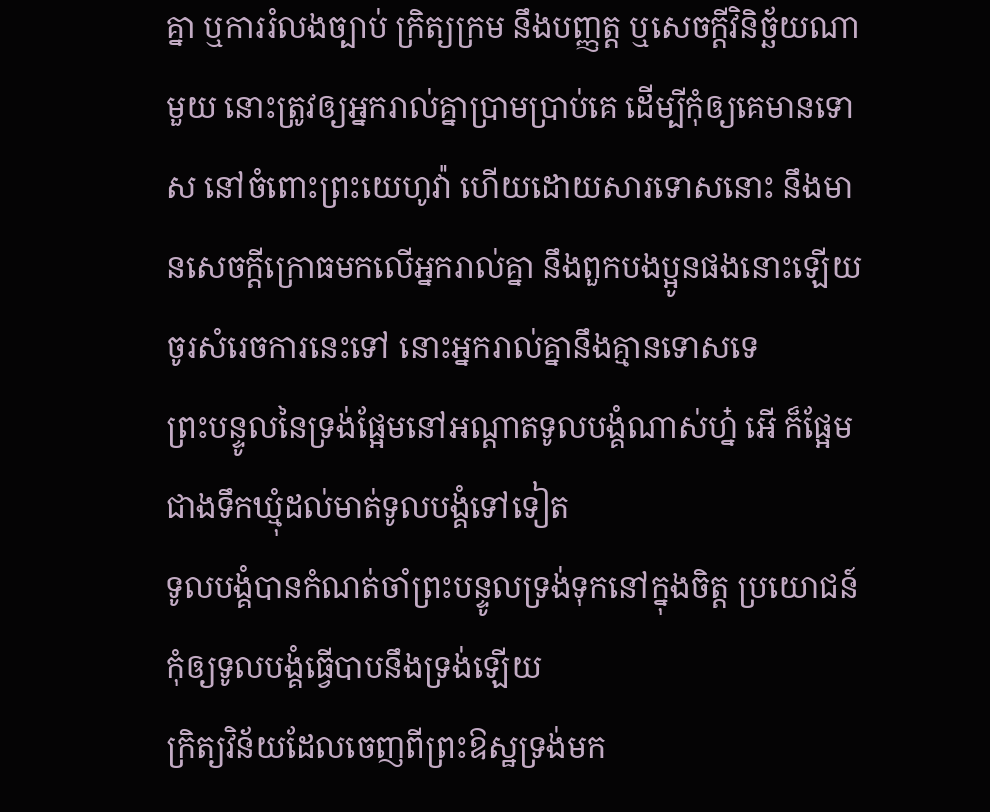គ្នា ឬការរំលងច្បាប់ ក្រិត្យក្រម នឹងបញ្ញត្ត ឬសេចក្ដីវិនិច្ឆ័យណាមួយ នោះត្រូវឲ្យអ្នករាល់គ្នាប្រាមប្រាប់គេ ដើម្បីកុំឲ្យគេមានទោស នៅចំពោះព្រះយេហូវ៉ា ហើយដោយសារទោសនោះ នឹងមានសេចក្ដីក្រោធមកលើអ្នករាល់គ្នា នឹងពួកបងប្អូនផងនោះឡើយ ចូរសំរេចការនេះទៅ នោះអ្នករាល់គ្នានឹងគ្មានទោសទេ
ព្រះបន្ទូលនៃទ្រង់ផ្អែមនៅអណ្តាតទូលបង្គំណាស់ហ្ន៎ អើ ក៏ផ្អែមជាងទឹកឃ្មុំដល់មាត់ទូលបង្គំទៅទៀត
ទូលបង្គំបានកំណត់ចាំព្រះបន្ទូលទ្រង់ទុកនៅក្នុងចិត្ត ប្រយោជន៍កុំឲ្យទូលបង្គំធ្វើបាបនឹងទ្រង់ឡើយ
ក្រិត្យវិន័យដែលចេញពីព្រះឱស្ឋទ្រង់មក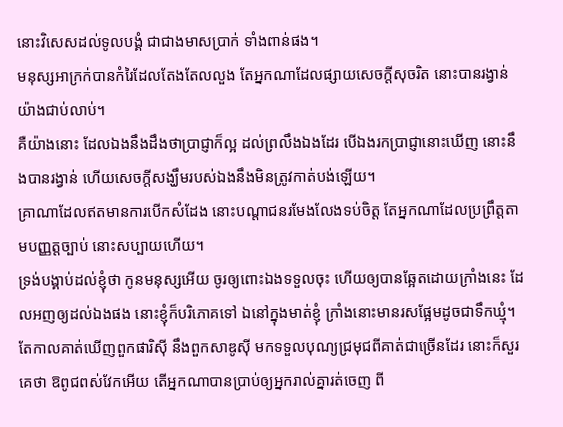នោះវិសេសដល់ទូលបង្គំ ជាជាងមាសប្រាក់ ទាំងពាន់ផង។
មនុស្សអាក្រក់បានកំរៃដែលតែងតែលលួង តែអ្នកណាដែលផ្សាយសេចក្ដីសុចរិត នោះបានរង្វាន់យ៉ាងជាប់លាប់។
គឺយ៉ាងនោះ ដែលឯងនឹងដឹងថាប្រាជ្ញាក៏ល្អ ដល់ព្រលឹងឯងដែរ បើឯងរកប្រាជ្ញានោះឃើញ នោះនឹងបានរង្វាន់ ហើយសេចក្ដីសង្ឃឹមរបស់ឯងនឹងមិនត្រូវកាត់បង់ឡើយ។
គ្រាណាដែលឥតមានការបើកសំដែង នោះបណ្តាជនរមែងលែងទប់ចិត្ត តែអ្នកណាដែលប្រព្រឹត្តតាមបញ្ញត្តច្បាប់ នោះសប្បាយហើយ។
ទ្រង់បង្គាប់ដល់ខ្ញុំថា កូនមនុស្សអើយ ចូរឲ្យពោះឯងទទួលចុះ ហើយឲ្យបានឆ្អែតដោយក្រាំងនេះ ដែលអញឲ្យដល់ឯងផង នោះខ្ញុំក៏បរិភោគទៅ ឯនៅក្នុងមាត់ខ្ញុំ ក្រាំងនោះមានរសផ្អែមដូចជាទឹកឃ្មុំ។
តែកាលគាត់ឃើញពួកផារិស៊ី នឹងពួកសាឌូស៊ី មកទទួលបុណ្យជ្រមុជពីគាត់ជាច្រើនដែរ នោះក៏សួរគេថា ឱពូជពស់វែកអើយ តើអ្នកណាបានប្រាប់ឲ្យអ្នករាល់គ្នារត់ចេញ ពី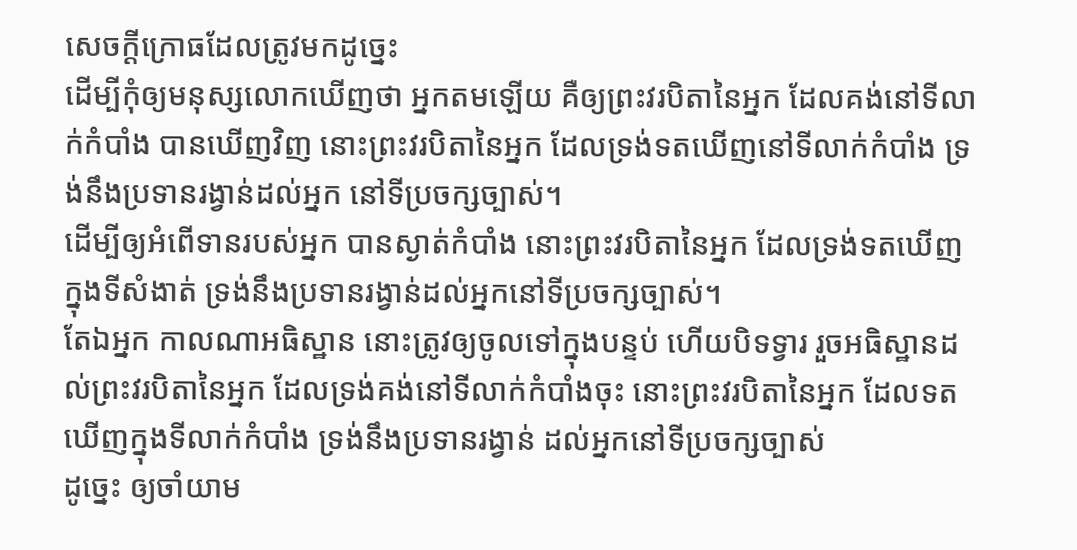សេចក្ដីក្រោធដែលត្រូវមកដូច្នេះ
ដើម្បីកុំឲ្យមនុស្សលោកឃើញថា អ្នកតមឡើយ គឺឲ្យព្រះវរបិតានៃអ្នក ដែលគង់នៅទីលាក់កំបាំង បានឃើញវិញ នោះព្រះវរបិតានៃអ្នក ដែលទ្រង់ទតឃើញនៅទីលាក់កំបាំង ទ្រង់នឹងប្រទានរង្វាន់ដល់អ្នក នៅទីប្រចក្សច្បាស់។
ដើម្បីឲ្យអំពើទានរបស់អ្នក បានស្ងាត់កំបាំង នោះព្រះវរបិតានៃអ្នក ដែលទ្រង់ទតឃើញក្នុងទីសំងាត់ ទ្រង់នឹងប្រទានរង្វាន់ដល់អ្នកនៅទីប្រចក្សច្បាស់។
តែឯអ្នក កាលណាអធិស្ឋាន នោះត្រូវឲ្យចូលទៅក្នុងបន្ទប់ ហើយបិទទ្វារ រួចអធិស្ឋានដល់ព្រះវរបិតានៃអ្នក ដែលទ្រង់គង់នៅទីលាក់កំបាំងចុះ នោះព្រះវរបិតានៃអ្នក ដែលទតឃើញក្នុងទីលាក់កំបាំង ទ្រង់នឹងប្រទានរង្វាន់ ដល់អ្នកនៅទីប្រចក្សច្បាស់
ដូច្នេះ ឲ្យចាំយាម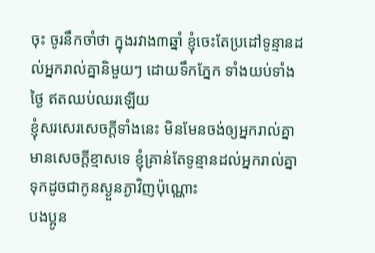ចុះ ចូរនឹកចាំថា ក្នុងរវាង៣ឆ្នាំ ខ្ញុំចេះតែប្រដៅទូន្មានដល់អ្នករាល់គ្នានិមួយៗ ដោយទឹកភ្នែក ទាំងយប់ទាំងថ្ងៃ ឥតឈប់ឈរឡើយ
ខ្ញុំសរសេរសេចក្ដីទាំងនេះ មិនមែនចង់ឲ្យអ្នករាល់គ្នាមានសេចក្ដីខ្មាសទេ ខ្ញុំគ្រាន់តែទូន្មានដល់អ្នករាល់គ្នា ទុកដូចជាកូនស្ងួនភ្ងាវិញប៉ុណ្ណោះ
បងប្អូន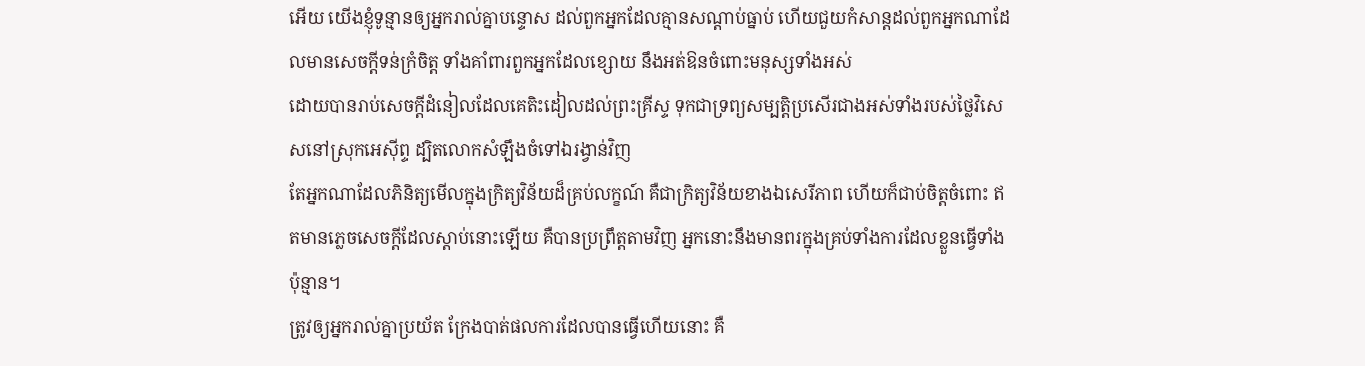អើយ យើងខ្ញុំទូន្មានឲ្យអ្នករាល់គ្នាបន្ទោស ដល់ពួកអ្នកដែលគ្មានសណ្តាប់ធ្នាប់ ហើយជួយកំសាន្តដល់ពួកអ្នកណាដែលមានសេចក្ដីទន់ក្រំចិត្ត ទាំងគាំពារពួកអ្នកដែលខ្សោយ នឹងអត់ឱនចំពោះមនុស្សទាំងអស់
ដោយបានរាប់សេចក្ដីដំនៀលដែលគេតិះដៀលដល់ព្រះគ្រីស្ទ ទុកជាទ្រព្យសម្បត្តិប្រសើរជាងអស់ទាំងរបស់ថ្លៃវិសេសនៅស្រុកអេស៊ីព្ទ ដ្បិតលោកសំឡឹងចំទៅឯរង្វាន់វិញ
តែអ្នកណាដែលភិនិត្យមើលក្នុងក្រិត្យវិន័យដ៏គ្រប់លក្ខណ៍ គឺជាក្រិត្យវិន័យខាងឯសេរីភាព ហើយក៏ជាប់ចិត្តចំពោះ ឥតមានភ្លេចសេចក្ដីដែលស្តាប់នោះឡើយ គឺបានប្រព្រឹត្តតាមវិញ អ្នកនោះនឹងមានពរក្នុងគ្រប់ទាំងការដែលខ្លួនធ្វើទាំងប៉ុន្មាន។
ត្រូវឲ្យអ្នករាល់គ្នាប្រយ័ត ក្រែងបាត់ផលការដែលបានធ្វើហើយនោះ គឺ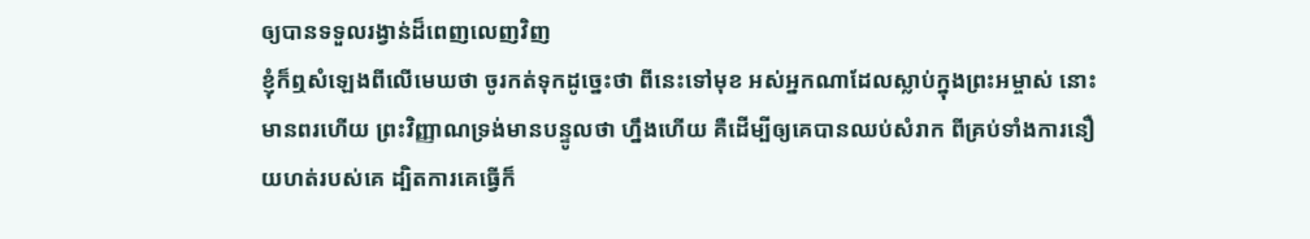ឲ្យបានទទួលរង្វាន់ដ៏ពេញលេញវិញ
ខ្ញុំក៏ឮសំឡេងពីលើមេឃថា ចូរកត់ទុកដូច្នេះថា ពីនេះទៅមុខ អស់អ្នកណាដែលស្លាប់ក្នុងព្រះអម្ចាស់ នោះមានពរហើយ ព្រះវិញ្ញាណទ្រង់មានបន្ទូលថា ហ្នឹងហើយ គឺដើម្បីឲ្យគេបានឈប់សំរាក ពីគ្រប់ទាំងការនឿយហត់របស់គេ ដ្បិតការគេធ្វើក៏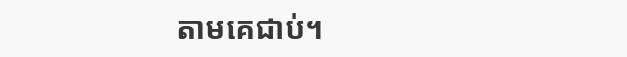តាមគេជាប់។